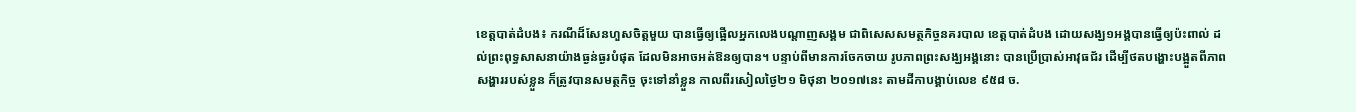ខេត្តបាត់ដំបង៖ ករណីដ៏សែនហួសចិត្តមួយ បានធ្វើឲ្យផ្អើលអ្នកលេងបណ្តាញសង្គម ជាពិសេសសមត្ថកិច្ចនគរបាល ខេត្តបាត់ដំបង ដោយសង្ឃ១អង្គបានធ្វើឲ្យប៉ះពាល់ ដល់ព្រះពុទ្ធសាសនាយ៉ាងធ្ងន់ធ្ងរបំផុត ដែលមិនអាចអត់ឱនឲ្យបាន។ បន្ទាប់ពីមានការចែកចាយ រូបភាពព្រះសង្ឃអង្គនោះ បានប្រើប្រាស់អាវុធជ័រ ដើម្បីថតបង្ហោះបង្អួតពីភាពសង្ហាររបស់ខ្លួន ក៏ត្រូវបានសមត្ថកិច្ច ចុះទៅនាំខ្លួន កាលពីរសៀលថ្ងៃ២១ មិថុនា ២០១៧នេះ តាមដីកាបង្គាប់លេខ ៩៥៨ ច.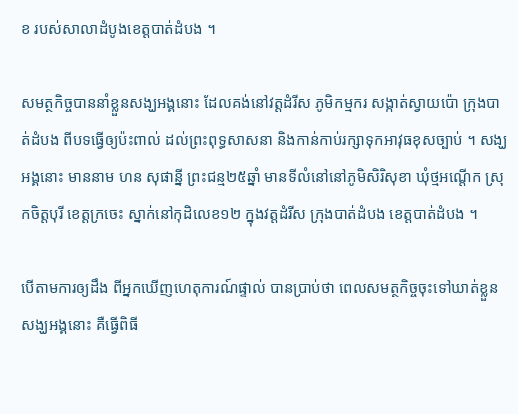ខ របស់សាលាដំបូងខេត្តបាត់ដំបង ។

សមត្ថកិច្ចបាននាំខ្លួនសង្ឃអង្គនោះ ដែលគង់នៅវត្តដំរីស ភូមិកម្មករ សង្កាត់ស្វាយប៉ោ ក្រុងបាត់ដំបង ពីបទធ្វើឲ្យប៉ះពាល់ ដល់ព្រះពុទ្ធសាសនា និងកាន់កាប់រក្សាទុកអាវុធខុសច្បាប់ ។ សង្ឃអង្គនោះ មាននាម ហន សុផាន្នី ព្រះជន្ម២៥ឆ្នាំ មានទីលំនៅនៅភូមិសិរិសុខា ឃុំថ្មអណ្តើក ស្រុកចិត្តបុរី ខេត្តក្រចេះ ស្នាក់នៅកុដិលេខ១២ ក្នុងវត្តដំរីស ក្រុងបាត់ដំបង ខេត្តបាត់ដំបង ។

បើតាមការឲ្យដឹង ពីអ្នកឃើញហេតុការណ៍ផ្ទាល់ បានប្រាប់ថា ពេលសមត្ថកិច្ចចុះទៅឃាត់ខ្លួនសង្ឃអង្គនោះ គឺធ្វើពិធី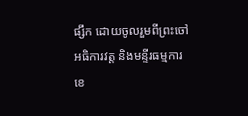ផ្សឹក ដោយចូលរួមពីព្រះចៅអធិការវត្ត និងមន្ទីរធម្មការខេ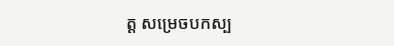ត្ត សម្រេចបកស្ប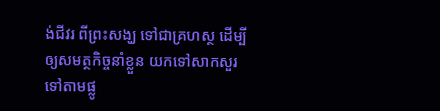ង់ជីវរ ពីព្រះសង្ឃ ទៅជាគ្រហស្ថ ដើម្បីឲ្យសមត្ថកិច្ចនាំខ្លួន យកទៅសាកសួរទៅតាមផ្លូ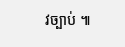វច្បាប់ ៕